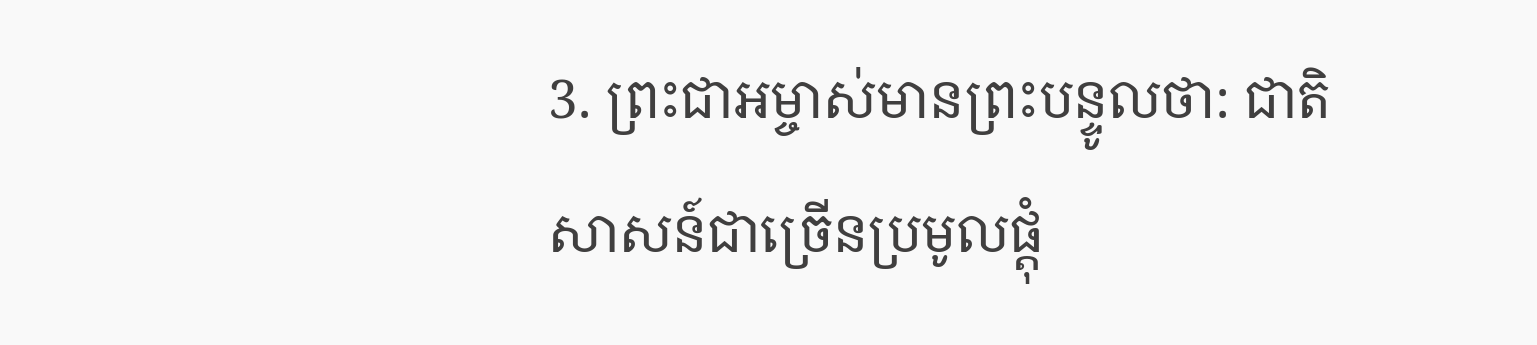3. ព្រះជាអម្ចាស់មានព្រះបន្ទូលថា: ជាតិសាសន៍ជាច្រើនប្រមូលផ្ដុំ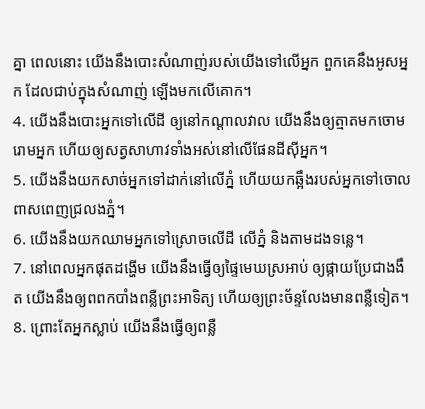គ្នា ពេលនោះ យើងនឹងបោះសំណាញ់របស់យើងទៅលើអ្នក ពួកគេនឹងអូសអ្នក ដែលជាប់ក្នុងសំណាញ់ ឡើងមកលើគោក។
4. យើងនឹងបោះអ្នកទៅលើដី ឲ្យនៅកណ្ដាលវាល យើងនឹងឲ្យត្មាតមកចោមរោមអ្នក ហើយឲ្យសត្វសាហាវទាំងអស់នៅលើផែនដីស៊ីអ្នក។
5. យើងនឹងយកសាច់អ្នកទៅដាក់នៅលើភ្នំ ហើយយកឆ្អឹងរបស់អ្នកទៅចោលពាសពេញជ្រលងភ្នំ។
6. យើងនឹងយកឈាមអ្នកទៅស្រោចលើដី លើភ្នំ និងតាមដងទន្លេ។
7. នៅពេលអ្នកផុតដង្ហើម យើងនឹងធ្វើឲ្យផ្ទៃមេឃស្រអាប់ ឲ្យផ្កាយប្រែជាងងឹត យើងនឹងឲ្យពពកបាំងពន្លឺព្រះអាទិត្យ ហើយឲ្យព្រះច័ន្ទលែងមានពន្លឺទៀត។
8. ព្រោះតែអ្នកស្លាប់ យើងនឹងធ្វើឲ្យពន្លឺ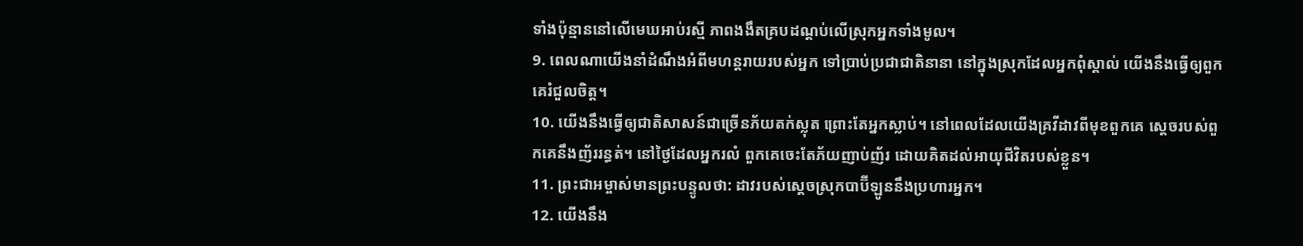ទាំងប៉ុន្មាននៅលើមេឃអាប់រស្មី ភាពងងឹតគ្របដណ្ដប់លើស្រុកអ្នកទាំងមូល។
9. ពេលណាយើងនាំដំណឹងអំពីមហន្តរាយរបស់អ្នក ទៅប្រាប់ប្រជាជាតិនានា នៅក្នុងស្រុកដែលអ្នកពុំស្គាល់ យើងនឹងធ្វើឲ្យពួកគេរំជួលចិត្ត។
10. យើងនឹងធ្វើឲ្យជាតិសាសន៍ជាច្រើនភ័យតក់ស្លុត ព្រោះតែអ្នកស្លាប់។ នៅពេលដែលយើងគ្រវីដាវពីមុខពួកគេ ស្ដេចរបស់ពួកគេនឹងញ័ររន្ធត់។ នៅថ្ងៃដែលអ្នករលំ ពួកគេចេះតែភ័យញាប់ញ័រ ដោយគិតដល់អាយុជីវិតរបស់ខ្លួន។
11. ព្រះជាអម្ចាស់មានព្រះបន្ទូលថា: ដាវរបស់ស្ដេចស្រុកបាប៊ីឡូននឹងប្រហារអ្នក។
12. យើងនឹង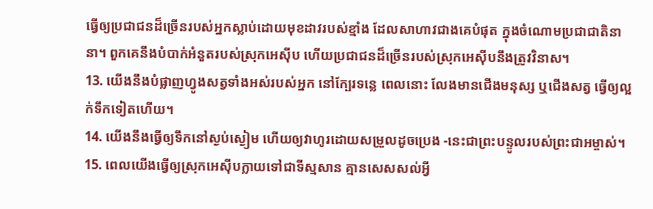ធ្វើឲ្យប្រជាជនដ៏ច្រើនរបស់អ្នកស្លាប់ដោយមុខដាវរបស់ខ្មាំង ដែលសាហាវជាងគេបំផុត ក្នុងចំណោមប្រជាជាតិនានា។ ពួកគេនឹងបំបាក់អំនួតរបស់ស្រុកអេស៊ីប ហើយប្រជាជនដ៏ច្រើនរបស់ស្រុកអេស៊ីបនឹងត្រូវវិនាស។
13. យើងនឹងបំផ្លាញហ្វូងសត្វទាំងអស់របស់អ្នក នៅក្បែរទន្លេ ពេលនោះ លែងមានជើងមនុស្ស ឬជើងសត្វ ធ្វើឲ្យល្អក់ទឹកទៀតហើយ។
14. យើងនឹងធ្វើឲ្យទឹកនៅស្ងប់ស្ងៀម ហើយឲ្យវាហូរដោយសម្រួលដូចប្រេង -នេះជាព្រះបន្ទូលរបស់ព្រះជាអម្ចាស់។
15. ពេលយើងធ្វើឲ្យស្រុកអេស៊ីបក្លាយទៅជាទីស្មសាន គ្មានសេសសល់អ្វី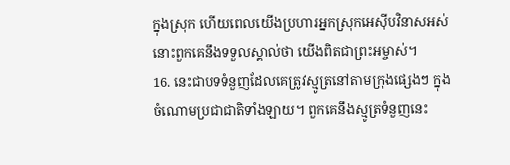ក្នុងស្រុក ហើយពេលយើងប្រហារអ្នកស្រុកអេស៊ីបវិនាសអស់ នោះពួកគេនឹងទទួលស្គាល់ថា យើងពិតជាព្រះអម្ចាស់។
16. នេះជាបទទំនួញដែលគេត្រូវស្មូត្រនៅតាមក្រុងផ្សេងៗ ក្នុងចំណោមប្រជាជាតិទាំងឡាយ។ ពួកគេនឹងស្មូត្រទំនួញនេះ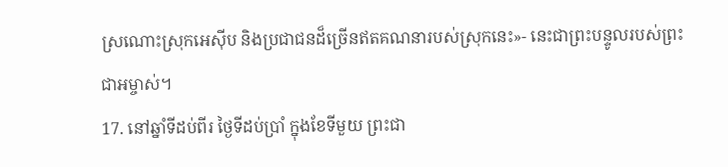ស្រណោះស្រុកអេស៊ីប និងប្រជាជនដ៏ច្រើនឥតគណនារបស់ស្រុកនេះ»- នេះជាព្រះបន្ទូលរបស់ព្រះជាអម្ចាស់។
17. នៅឆ្នាំទីដប់ពីរ ថ្ងៃទីដប់ប្រាំ ក្នុងខែទីមួយ ព្រះជា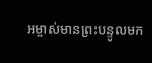អម្ចាស់មានព្រះបន្ទូលមក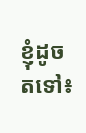ខ្ញុំដូចតទៅ៖